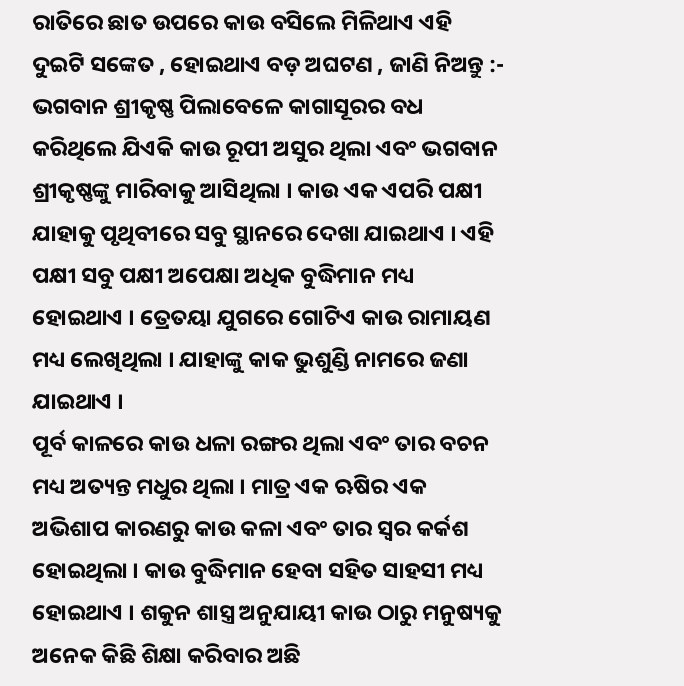ରାତିରେ ଛାତ ଉପରେ କାଉ ବସିଲେ ମିଳିଥାଏ ଏହି ଦୁଇଟି ସଙ୍କେତ , ହୋଇଥାଏ ବଡ଼ ଅଘଟଣ , ଜାଣି ନିଅନ୍ତୁ :-
ଭଗବାନ ଶ୍ରୀକୃଷ୍ଣ ପିଲାବେଳେ କାଗାସୂରର ବଧ କରିଥିଲେ ଯିଏକି କାଉ ରୂପୀ ଅସୁର ଥିଲା ଏବଂ ଭଗବାନ ଶ୍ରୀକୃଷ୍ଣଙ୍କୁ ମାରିବାକୁ ଆସିଥିଲା । କାଉ ଏକ ଏପରି ପକ୍ଷୀ ଯାହାକୁ ପୃଥିବୀରେ ସବୁ ସ୍ଥାନରେ ଦେଖା ଯାଇଥାଏ । ଏହି ପକ୍ଷୀ ସବୁ ପକ୍ଷୀ ଅପେକ୍ଷା ଅଧିକ ବୁଦ୍ଧିମାନ ମଧ୍ୟ ହୋଇଥାଏ । ତ୍ରେତୟା ଯୁଗରେ ଗୋଟିଏ କାଉ ରାମାୟଣ ମଧ୍ୟ ଲେଖିଥିଲା । ଯାହାଙ୍କୁ କାକ ଭୁଶୁଣ୍ଡି ନାମରେ ଜଣା ଯାଇଥାଏ ।
ପୂର୍ବ କାଳରେ କାଉ ଧଳା ରଙ୍ଗର ଥିଲା ଏବଂ ତାର ବଚନ ମଧ୍ୟ ଅତ୍ୟନ୍ତ ମଧୁର ଥିଲା । ମାତ୍ର ଏକ ଋଷିର ଏକ ଅଭିଶାପ କାରଣରୁ କାଉ କଳା ଏବଂ ତାର ସ୍ୱର କର୍କଶ ହୋଇଥିଲା । କାଉ ବୁଦ୍ଧିମାନ ହେବା ସହିତ ସାହସୀ ମଧ୍ୟ ହୋଇଥାଏ । ଶକୁନ ଶାସ୍ତ୍ର ଅନୁଯାୟୀ କାଉ ଠାରୁ ମନୁଷ୍ୟକୁ ଅନେକ କିଛି ଶିକ୍ଷା କରିବାର ଅଛି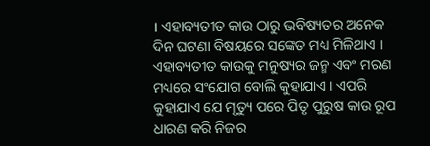। ଏହାବ୍ୟତୀତ କାଉ ଠାରୁ ଭବିଷ୍ୟତର ଅନେକ ଦିନ ଘଟଣା ବିଷୟରେ ସଙ୍କେତ ମଧ୍ୟ ମିଳିଥାଏ ।
ଏହାବ୍ୟତୀତ କାଉକୁ ମନୁଷ୍ୟର ଜନ୍ମ ଏବଂ ମରଣ ମଧ୍ୟରେ ସଂଯୋଗ ବୋଲି କୁହାଯାଏ । ଏପରି କୁହାଯାଏ ଯେ ମୃତ୍ୟୁ ପରେ ପିତୃ ପୁରୁଷ କାଉ ରୂପ ଧାରଣ କରି ନିଜର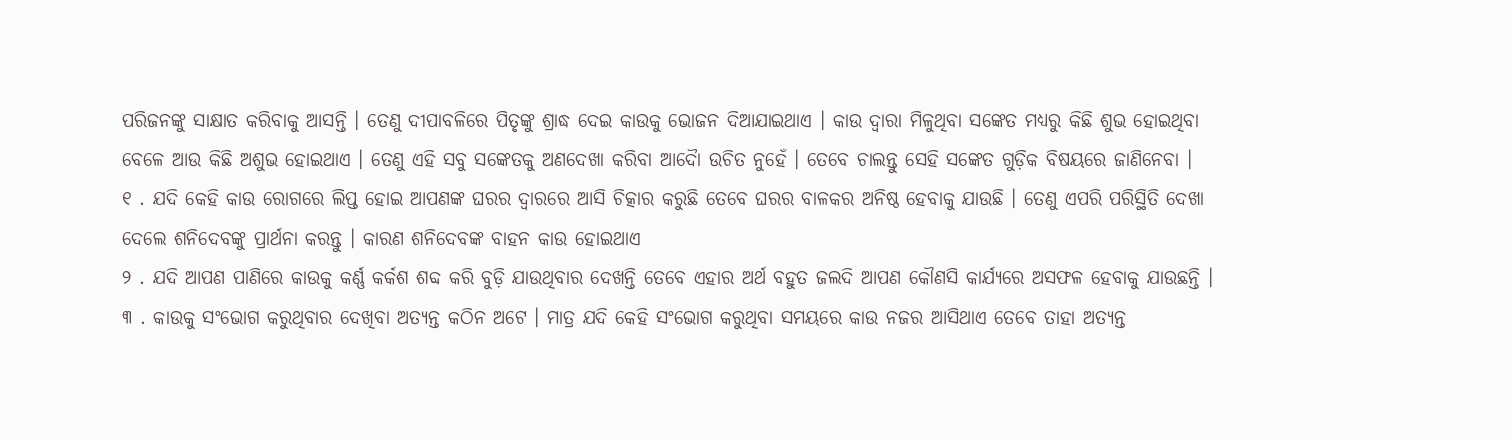ପରିଜନଙ୍କୁ ସାକ୍ଷାତ କରିବାକୁ ଆସନ୍ତି । ତେଣୁ ଦୀପାବଳିରେ ପିତୃଙ୍କୁ ଶ୍ରାଦ୍ଧ ଦେଇ କାଉକୁ ଭୋଜନ ଦିଆଯାଇଥାଏ । କାଉ ଦ୍ୱାରା ମିଳୁଥିବା ସଙ୍କେତ ମଧ୍ୟରୁ କିଛି ଶୁଭ ହୋଇଥିବା ବେଳେ ଆଉ କିଛି ଅଶୁଭ ହୋଇଥାଏ । ତେଣୁ ଏହି ସବୁ ସଙ୍କେତକୁ ଅଣଦେଖା କରିବା ଆଦୋୖ ଉଚିତ ନୁହେଁ । ତେବେ ଚାଲନ୍ତୁ ସେହି ସଙ୍କେତ ଗୁଡ଼ିକ ବିଷୟରେ ଜାଣିନେବା ।
୧ . ଯଦି କେହି କାଉ ରୋଗରେ ଲିପ୍ତ ହୋଇ ଆପଣଙ୍କ ଘରର ଦ୍ୱାରରେ ଆସି ଚିତ୍କାର କରୁଛି ତେବେ ଘରର ବାଳକର ଅନିଷ୍ଠ ହେବାକୁ ଯାଉଛି । ତେଣୁ ଏପରି ପରିସ୍ଥିତି ଦେଖା ଦେଲେ ଶନିଦେବଙ୍କୁ ପ୍ରାର୍ଥନା କରନ୍ତୁ । କାରଣ ଶନିଦେବଙ୍କ ବାହନ କାଉ ହୋଇଥାଏ
୨ . ଯଦି ଆପଣ ପାଣିରେ କାଉକୁ କର୍ଣ୍ଣ କର୍କଶ ଶବ୍ଦ କରି ବୁଡ଼ି ଯାଉଥିବାର ଦେଖନ୍ତି ତେବେ ଏହାର ଅର୍ଥ ବହୁତ ଜଲଦି ଆପଣ କୌଣସି କାର୍ଯ୍ୟରେ ଅସଫଳ ହେବାକୁ ଯାଉଛନ୍ତି ।
୩ . କାଉକୁ ସଂଭୋଗ କରୁଥିବାର ଦେଖିବା ଅତ୍ୟନ୍ତ କଠିନ ଅଟେ । ମାତ୍ର ଯଦି କେହି ସଂଭୋଗ କରୁଥିବା ସମୟରେ କାଉ ନଜର ଆସିଥାଏ ତେବେ ତାହା ଅତ୍ୟନ୍ତ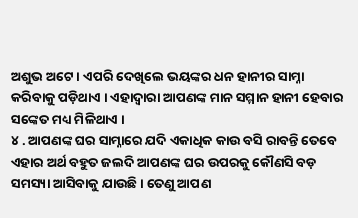ଅଶୁଭ ଅଟେ । ଏପରି ଦେଖିଲେ ଭୟଙ୍କର ଧନ ହାନୀର ସାମ୍ନା କରିବାକୁ ପଡ଼ିଥାଏ । ଏହାଦ୍ୱାରା ଆପଣଙ୍କ ମାନ ସମ୍ମାନ ହାନୀ ହେବାର ସଙ୍କେତ ମଧ୍ୟ ମିଳିଥାଏ ।
୪ . ଆପଣଙ୍କ ଘର ସାମ୍ନାରେ ଯଦି ଏକାଧିକ କାଉ ବସି ରାବନ୍ତି ତେବେ ଏହାର ଅର୍ଥ ବହୁତ ଜଲଦି ଆପଣଙ୍କ ଘର ଉପରକୁ କୌଣସି ବଡ଼ ସମସ୍ୟା ଆସିବାକୁ ଯାଉଛି । ତେଣୁ ଆପଣ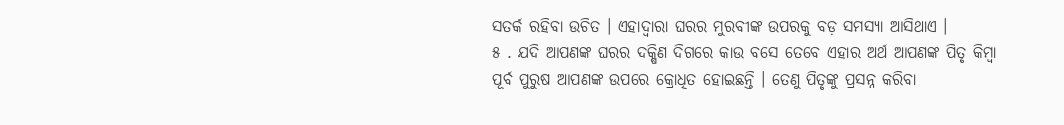ସତର୍କ ରହିବା ଉଚିତ । ଏହାଦ୍ବାରା ଘରର ମୁରବୀଙ୍କ ଉପରକୁ ବଡ଼ ସମସ୍ୟା ଆସିଥାଏ ।
୫ . ଯଦି ଆପଣଙ୍କ ଘରର ଦକ୍ଷିଣ ଦିଗରେ କାଉ ବସେ ତେବେ ଏହାର ଅର୍ଥ ଆପଣଙ୍କ ପିତୃ କିମ୍ବା ପୂର୍ବ ପୁରୁଷ ଆପଣଙ୍କ ଉପରେ କ୍ରୋଧିତ ହୋଇଛନ୍ତି । ତେଣୁ ପିତୃଙ୍କୁ ପ୍ରସନ୍ନ କରିବା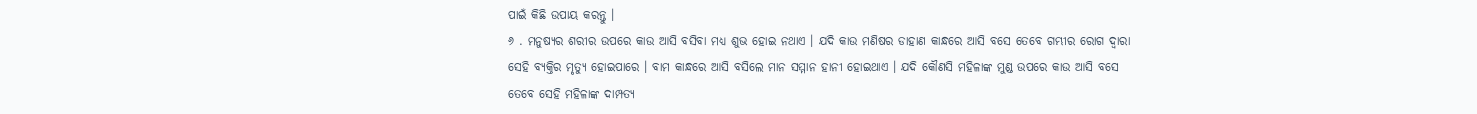ପାଇଁ କିଛି ଉପାୟ କରନ୍ତୁ ।
୬ . ମନୁଷ୍ୟର ଶରୀର ଉପରେ କାଉ ଆସି ବସିବା ମଧ୍ୟ ଶୁଭ ହୋଇ ନଥାଏ । ଯଦି କାଉ ମଣିଷର ଡାହାଣ କାନ୍ଧରେ ଆସି ବସେ ତେବେ ଗମ୍ଭୀର ରୋଗ ଦ୍ୱାରା ସେହି ବ୍ୟକ୍ତିର ମୃତ୍ୟୁ ହୋଇପାରେ । ବାମ କାନ୍ଧରେ ଆସି ବସିଲେ ମାନ ସମ୍ମାନ ହାନୀ ହୋଇଥାଏ । ଯଦି କୌଣସି ମହିଳାଙ୍କ ମୁଣ୍ଡ ଉପରେ କାଉ ଆସି ବସେ ତେବେ ସେହି ମହିଳାଙ୍କ ଦାମ୍ପତ୍ୟ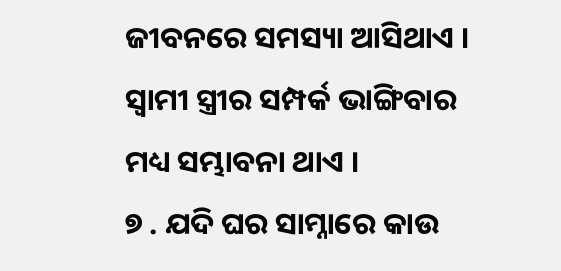ଜୀବନରେ ସମସ୍ୟା ଆସିଥାଏ । ସ୍ୱାମୀ ସ୍ତ୍ରୀର ସମ୍ପର୍କ ଭାଙ୍ଗିବାର ମଧ୍ୟ ସମ୍ଭାବନା ଥାଏ ।
୭ . ଯଦି ଘର ସାମ୍ନାରେ କାଉ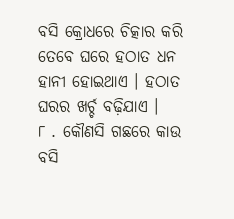ବସି କ୍ରୋଧରେ ଚିତ୍କାର କରି ତେବେ ଘରେ ହଠାତ ଧନ ହାନୀ ହୋଇଥାଏ । ହଠାତ ଘରର ଖର୍ଚ୍ଚ ବଢ଼ିଯାଏ ।
୮ . କୌଣସି ଗଛରେ କାଉ ବସି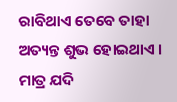ରାବିଥାଏ ତେବେ ତାହା ଅତ୍ୟନ୍ତ ଶୁଭ ହୋଇଥାଏ । ମାତ୍ର ଯଦି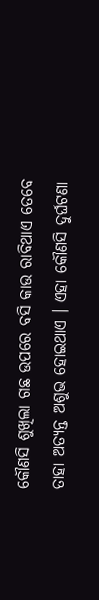କୌଣସି ଶୁଖିଲା ଗଛ ଉପରେ ବସି କାଉ ରାବିଥାଏ ତେବେ ତାହା ଅତ୍ୟନ୍ତ ଅଶୁଭ ହୋଇଥାଏ । ଏହା କୌଣସି ଦୁର୍ଘଟଣା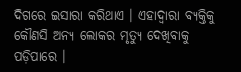ଦିଗରେ ଇସାରା କରିଥାଏ । ଏହାଦ୍ବାରା ବ୍ୟକ୍ତିକୁ କୌଣସି ଅନ୍ୟ ଲୋକର ମୃତ୍ୟୁ ଦେଖିବାକୁ ପଡ଼ିପାରେ ।